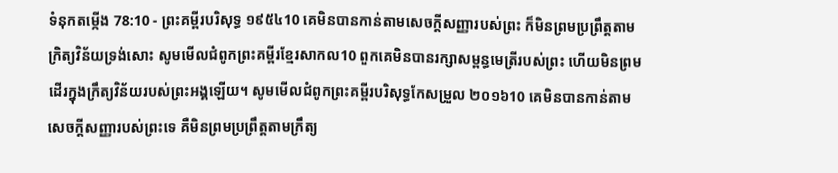ទំនុកតម្កើង 78:10 - ព្រះគម្ពីរបរិសុទ្ធ ១៩៥៤10 គេមិនបានកាន់តាមសេចក្ដីសញ្ញារបស់ព្រះ ក៏មិនព្រមប្រព្រឹត្តតាមក្រិត្យវិន័យទ្រង់សោះ សូមមើលជំពូកព្រះគម្ពីរខ្មែរសាកល10 ពួកគេមិនបានរក្សាសម្ពន្ធមេត្រីរបស់ព្រះ ហើយមិនព្រមដើរក្នុងក្រឹត្យវិន័យរបស់ព្រះអង្គឡើយ។ សូមមើលជំពូកព្រះគម្ពីរបរិសុទ្ធកែសម្រួល ២០១៦10 គេមិនបានកាន់តាមសេចក្ដីសញ្ញារបស់ព្រះទេ គឺមិនព្រមប្រព្រឹត្តតាមក្រឹត្យ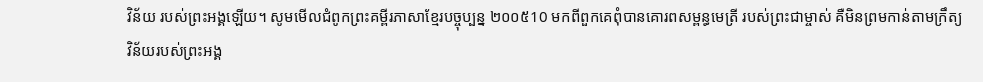វិន័យ របស់ព្រះអង្គឡើយ។ សូមមើលជំពូកព្រះគម្ពីរភាសាខ្មែរបច្ចុប្បន្ន ២០០៥10 មកពីពួកគេពុំបានគោរពសម្ពន្ធមេត្រី របស់ព្រះជាម្ចាស់ គឺមិនព្រមកាន់តាមក្រឹត្យវិន័យរបស់ព្រះអង្គ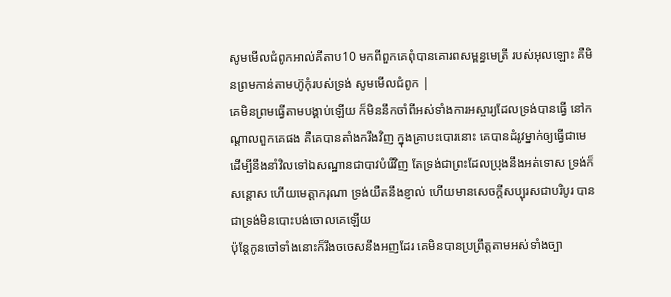សូមមើលជំពូកអាល់គីតាប10 មកពីពួកគេពុំបានគោរពសម្ពន្ធមេត្រី របស់អុលឡោះ គឺមិនព្រមកាន់តាមហ៊ូកុំរបស់ទ្រង់ សូមមើលជំពូក |
គេមិនព្រមធ្វើតាមបង្គាប់ឡើយ ក៏មិននឹកចាំពីអស់ទាំងការអស្ចារ្យដែលទ្រង់បានធ្វើ នៅកណ្តាលពួកគេផង គឺគេបានតាំងករឹងវិញ ក្នុងគ្រាបះបោរនោះ គេបានដំរូវម្នាក់ឲ្យធ្វើជាមេ ដើម្បីនឹងនាំវិលទៅឯសណ្ឋានជាបាវបំរើវិញ តែទ្រង់ជាព្រះដែលប្រុងនឹងអត់ទោស ទ្រង់ក៏សន្តោស ហើយមេត្តាករុណា ទ្រង់យឺតនឹងខ្ញាល់ ហើយមានសេចក្ដីសប្បុរសជាបរិបូរ បានជាទ្រង់មិនបោះបង់ចោលគេឡើយ
ប៉ុន្តែកូនចៅទាំងនោះក៏រឹងចចេសនឹងអញដែរ គេមិនបានប្រព្រឹត្តតាមអស់ទាំងច្បា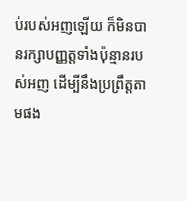ប់របស់អញឡើយ ក៏មិនបានរក្សាបញ្ញត្តទាំងប៉ុន្មានរបស់អញ ដើម្បីនឹងប្រព្រឹត្តតាមផង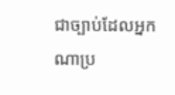ជាច្បាប់ដែលអ្នកណាប្រ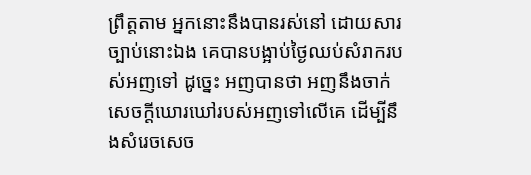ព្រឹត្តតាម អ្នកនោះនឹងបានរស់នៅ ដោយសារច្បាប់នោះឯង គេបានបង្អាប់ថ្ងៃឈប់សំរាករបស់អញទៅ ដូច្នេះ អញបានថា អញនឹងចាក់សេចក្ដីឃោរឃៅរបស់អញទៅលើគេ ដើម្បីនឹងសំរេចសេច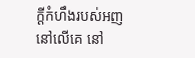ក្ដីកំហឹងរបស់អញនៅលើគេ នៅ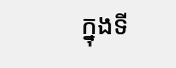ក្នុងទី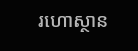រហោស្ថាន